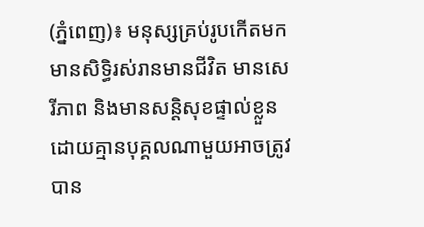(ភ្នំពេញ)៖ មនុស្សគ្រប់រូបកើតមក មានសិទិ្ធរស់រានមានជីវិត មានសេរីភាព និងមានសន្តិសុខផ្ទាល់ខ្លួនដោយគ្មានបុគ្គលណាមួយអាចត្រូវបាន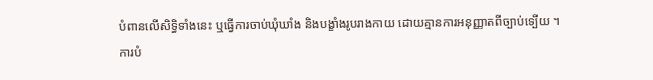បំពានលើសិទិ្ធទាំងនេះ ឬធ្វើការចាប់ឃុំឃាំង និងបង្ខាំងរូបរាងកាយ ដោយគ្មានការអនុញ្ញាតពីច្បាប់ទ្បើយ ។
ការបំ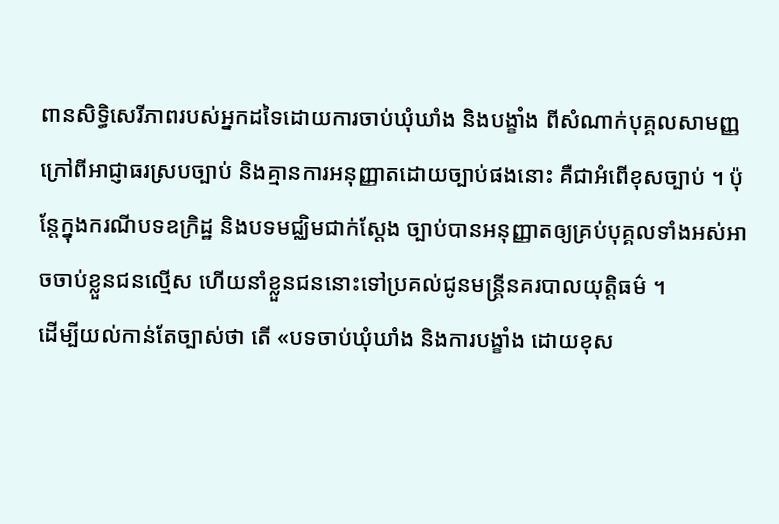ពានសិទ្ធិសេរីភាពរបស់អ្នកដទៃដោយការចាប់ឃុំឃាំង និងបង្ខាំង ពីសំណាក់បុគ្គលសាមញ្ញក្រៅពីអាជ្ញាធរស្របច្បាប់ និងគ្មានការអនុញ្ញាតដោយច្បាប់ផងនោះ គឺជាអំពើខុសច្បាប់ ។ ប៉ុន្តែក្នុងករណីបទឧក្រិដ្ឋ និងបទមជ្ឈិមជាក់ស្តែង ច្បាប់បានអនុញ្ញាតឲ្យគ្រប់បុគ្គលទាំងអស់អាចចាប់ខ្លួនជនល្មើស ហើយនាំខ្លួនជននោះទៅប្រគល់ជូនមន្រ្តីនគរបាលយុត្តិធម៌ ។
ដើម្បីយល់កាន់តែច្បាស់ថា តើ «បទចាប់ឃុំឃាំង និងការបង្ខាំង ដោយខុស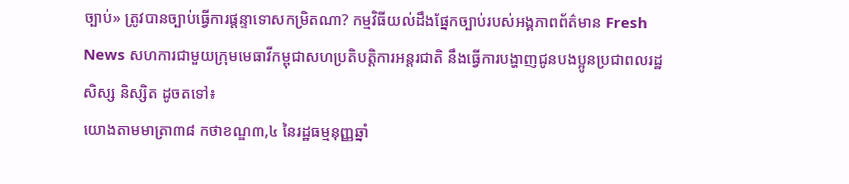ច្បាប់» ត្រូវបានច្បាប់ធ្វើការផ្តន្ទាទោសកម្រិតណា? កម្មវិធីយល់ដឹងផ្នែកច្បាប់របស់អង្គភាពព័ត៌មាន Fresh News សហការជាមួយក្រុមមេធាវីកម្ពុជាសហប្រតិបត្តិការអន្តរជាតិ នឹងធ្វើការបង្ហាញជូនបងប្អូនប្រជាពលរដ្ឋ សិស្ស និស្សិត ដូចតទៅ៖
យោងតាមមាត្រា៣៨ កថាខណ្ឌ៣,៤ នៃរដ្ឋធម្មនុញ្ញឆ្នាំ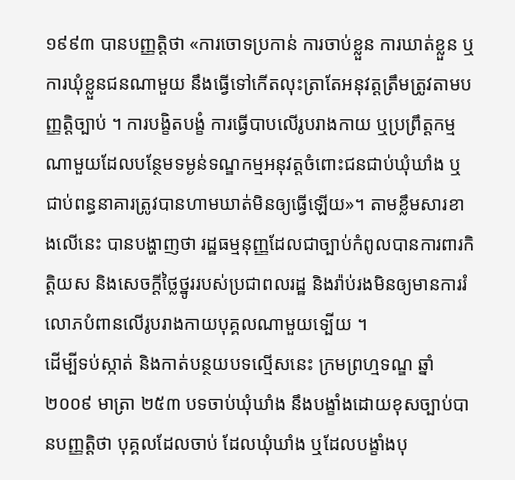១៩៩៣ បានបញ្ញត្តិថា «ការចោទប្រកាន់ ការចាប់ខ្លួន ការឃាត់ខ្លួន ឬការឃុំខ្លួនជនណាមួយ នឹងធ្វើទៅកើតលុះត្រាតែអនុវត្តត្រឹមត្រូវតាមបញ្ញត្តិច្បាប់ ។ ការបង្ខិតបង្ខំ ការធ្វើបាបលើរូបរាងកាយ ឬប្រព្រឹត្តកម្មណាមួយដែលបន្ថែមទម្ងន់ទណ្ឌកម្មអនុវត្តចំពោះជនជាប់ឃុំឃាំង ឬជាប់ពន្ធនាគារត្រូវបានហាមឃាត់មិនឲ្យធ្វើឡើយ»។ តាមខ្លឹមសារខាងលើនេះ បានបង្ហាញថា រដ្ឋធម្មនុញ្ញដែលជាច្បាប់កំពូលបានការពារកិតិ្តយស និងសេចក្តីថ្លៃថ្នូររបស់ប្រជាពលរដ្ឋ និងរ៉ាប់រងមិនឲ្យមានការរំលោភបំពានលើរូបរាងកាយបុគ្គលណាមួយទ្បើយ ។
ដើម្បីទប់ស្កាត់ និងកាត់បន្ថយបទល្មើសនេះ ក្រមព្រហ្មទណ្ឌ ឆ្នាំ២០០៩ មាត្រា ២៥៣ បទចាប់ឃុំឃាំង នឹងបង្ខាំងដោយខុសច្បាប់បានបញ្ញត្តិថា បុគ្គលដែលចាប់ ដែលឃុំឃាំង ឬដែលបង្ខាំងបុ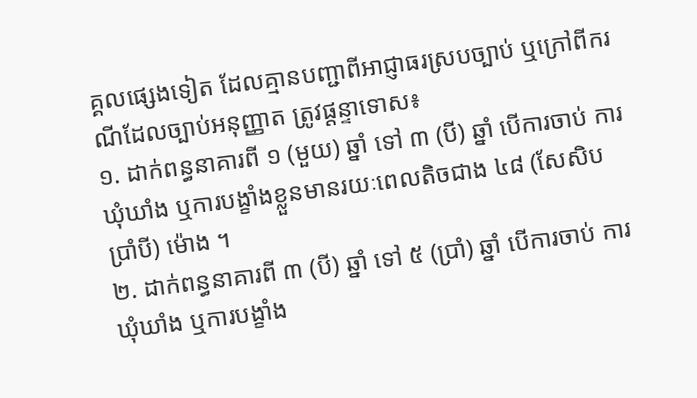គ្គលផ្សេងទៀត ដែលគ្មានបញ្ជាពីអាជ្ញាធរស្របច្បាប់ ឬក្រៅពីករណីដែលច្បាប់អនុញ្ញាត ត្រូវផ្តន្ទាទោស៖
១. ដាក់ពន្ធនាគារពី ១ (មួយ) ឆ្នាំ ទៅ ៣ (បី) ឆ្នាំ បើការចាប់ ការឃុំឃាំង ឬការបង្ខាំងខ្លួនមានរយៈពេលតិចជាង ៤៨ (សែសិបប្រាំបី) ម៉ោង ។
២. ដាក់ពន្ធនាគារពី ៣ (បី) ឆ្នាំ ទៅ ៥ (ប្រាំ) ឆ្នាំ បើការចាប់ ការឃុំឃាំង ឬការបង្ខាំង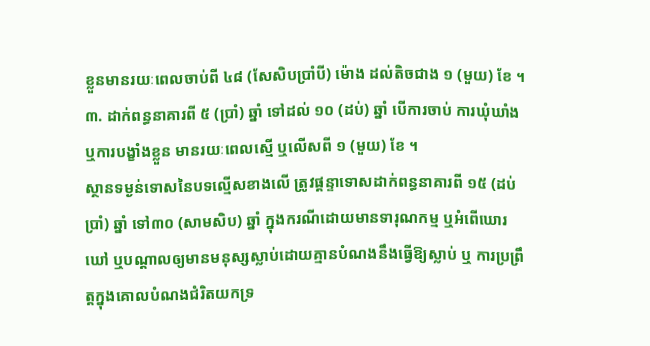ខ្លួនមានរយៈពេលចាប់ពី ៤៨ (សែសិបប្រាំបី) ម៉ោង ដល់តិចជាង ១ (មួយ) ខែ ។
៣. ដាក់ពន្ធនាគារពី ៥ (ប្រាំ) ឆ្នាំ ទៅដល់ ១០ (ដប់) ឆ្នាំ បើការចាប់ ការឃុំឃាំង ឬការបង្ខាំងខ្លួន មានរយៈពេលស្មើ ឬលើសពី ១ (មួយ) ខែ ។
ស្ថានទម្ងន់ទោសនៃបទល្មើសខាងលើ ត្រូវផ្តន្ទាទោសដាក់ពន្ធនាគារពី ១៥ (ដប់ប្រាំ) ឆ្នាំ ទៅ៣០ (សាមសិប) ឆ្នាំ ក្នុងករណីដោយមានទារុណកម្ម ឬអំពើឃោរឃៅ ឬបណ្តាលឲ្យមានមនុស្សស្លាប់ដោយគ្មានបំណងនឹងធ្វើឱ្យស្លាប់ ឬ ការប្រព្រឹត្តក្នុងគោលបំណងជំរិតយកទ្រ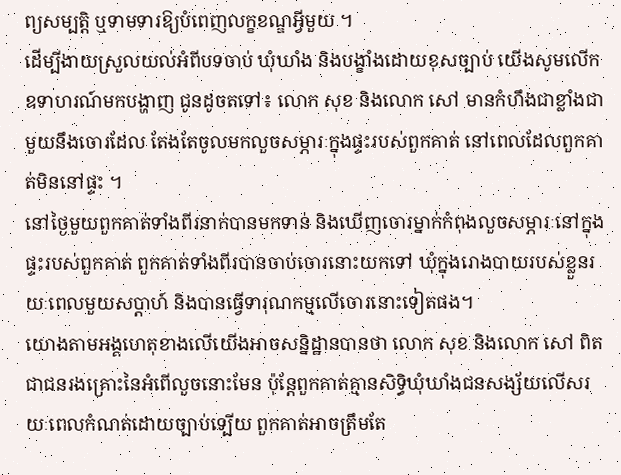ព្យសម្បត្តិ ឬទាមទារឱ្យបំពេញលក្ខខណ្ឌអ្វីមួយ ។
ដើម្បីងាយស្រួលយល់អំពីបទចាប់ ឃុំឃាំង និងបង្ខាំងដោយខុសច្បាប់ យើងសូមលើកឧទាហរណ៍មកបង្ហាញ ជូនដូចតទៅ៖ លោក សុខ និងលោក សៅ មានកំហឹងជាខ្លាំងជាមួយនឹងចោរដែល តែងតែចូលមកលួចសម្ភារៈក្នុងផ្ទះរបស់ពួកគាត់ នៅពេលដែលពួកគាត់មិននៅផ្ទះ ។
នៅថ្ងៃមួយពួកគាត់ទាំងពីរនាក់បានមកទាន់ និងឃើញចោរម្នាក់កំពុងលួចសម្ភារៈនៅក្នុងផ្ទះរបស់ពួកគាត់ ពួកគាត់ទាំងពីរបានចាប់ចោរនោះយកទៅ ឃុំក្នុងរោងបាយរបស់ខ្លួនរយៈពេលមួយសប្តាហ៍ និងបានធ្វើទារុណកម្មលើចោរនោះទៀតផង។
យោងតាមអង្គហេតុខាងលើយើងអាចសន្និដ្ឋានបានថា លោក សុខ និងលោក សៅ ពិតជាជនរងគ្រោះនៃអំពើលួចនោះមែន ប៉ុន្តែពួកគាត់គ្មានសិទិ្ធឃុំឃាំងជនសង្ស័យលើសរយៈពេលកំណត់ដោយច្បាប់ទ្បើយ ពួកគាត់អាចត្រឹមតែ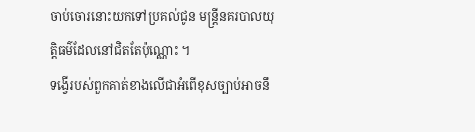ចាប់ចោរនោះយកទៅប្រគល់ជូន មន្រ្តីនគរបាលយុត្តិធម៌ដែលនៅជិតតែប៉ុណ្ណោះ ។
ទង្វើរបស់ពួកគាត់ខាងលើជាអំពើខុសច្បាប់អាចនឹ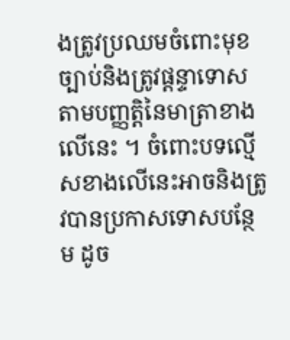ងត្រូវប្រឈមចំពោះមុខច្បាប់និងត្រូវផ្តន្ទាទោសតាមបញ្ញត្តិនៃមាត្រាខាងលើនេះ ។ ចំពោះបទល្មើសខាងលើនេះអាចនិងត្រូវបានប្រកាសទោសបន្ថែម ដូច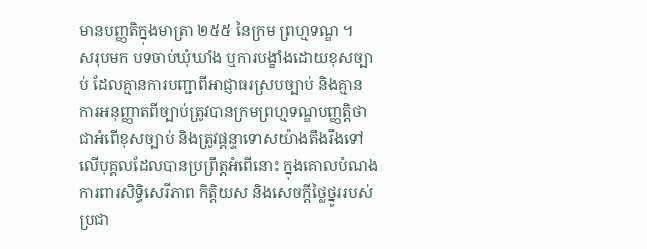មានបញ្ញតិក្នុងមាត្រា ២៥៥ នៃក្រម ព្រហ្មទណ្ឌ ។
សរុបមក បទចាប់ឃុំឃាំង ឬការបង្ខាំងដោយខុសច្បាប់ ដែលគ្មានការបញ្ជាពីអាជ្ញាធរស្របច្បាប់ និងគ្មាន ការអនុញ្ញាតពីច្បាប់ត្រូវបានក្រមព្រហ្មទណ្ឌបញ្ញត្តិថាជាអំពើខុសច្បាប់ និងត្រូវផ្តន្ទាទោសយ៉ាងតឹងរឹងទៅលើបុគ្គលដែលបានប្រព្រឹត្តអំពើនោះ ក្នុងគោលបំណងការពារសិទ្ធិសេរីភាព កិត្តិយស និងសេចក្តីថ្លៃថ្នូររបស់ប្រជា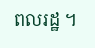ពលរដ្ឋ ។